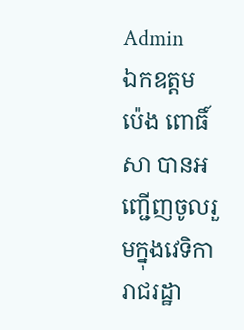Admin
ឯកឧត្តម ប៉េង ពោធិ៍សា បានអញ្ជើញចូលរួមក្នុងវេទិការាជរដ្ឋា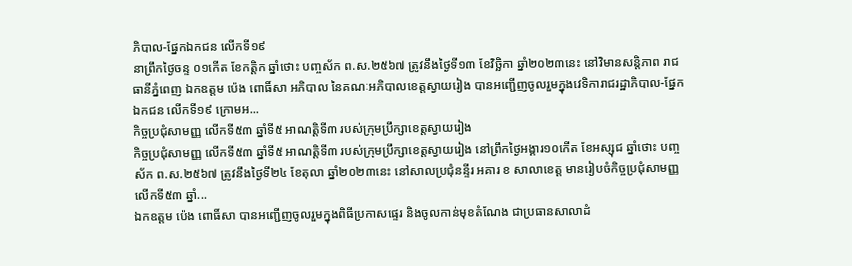ភិបាល-ផ្នែកឯកជន លើកទី១៩
នាព្រឹកថ្ងៃចន្ទ ០១កើត ខែកត្ដិក ឆ្នាំថោះ បញ្ចស័ក ព.ស.២៥៦៧ ត្រូវនឹងថ្ងៃទី១៣ ខែវិច្ឆិកា ឆ្នាំ២០២៣នេះ នៅវិមានសន្តិភាព រាជធានីភ្នំពេញ ឯកឧត្តម ប៉េង ពោធិ៍សា អភិបាល នៃគណៈអភិបាលខេត្តស្វាយរៀង បានអញ្ជើញចូលរួមក្នុងវេទិការាជរដ្ឋាភិបាល-ផ្នែកឯកជន លើកទី១៩ ក្រោមអ...
កិច្ចប្រជុំសាមញ្ញ លើកទី៥៣ ឆ្នាំទី៥ អាណត្តិទី៣ របស់ក្រុមប្រឹក្សាខេត្តស្វាយរៀង
កិច្ចប្រជុំសាមញ្ញ លើកទី៥៣ ឆ្នាំទី៥ អាណត្តិទី៣ របស់ក្រុមប្រឹក្សាខេត្តស្វាយរៀង នៅព្រឹកថ្ងៃអង្គារ១០កើត ខែអស្សុជ ឆ្នាំថោះ បញ្ចស័ក ព.ស.២៥៦៧ ត្រូវនឹងថ្ងៃទី២៤ ខែតុលា ឆ្នាំ២០២៣នេះ នៅសាលប្រជុំនន្ទីរ អគារ ខ សាលាខេត្ត មានរៀបចំកិច្ចប្រជុំសាមញ្ញ លើកទី៥៣ ឆ្នាំ...
ឯកឧត្តម ប៉េង ពោធិ៍សា បានអញ្ជេីញចូលរួមក្នុងពិធីប្រកាសផ្ទេរ និងចូលកាន់មុខតំណែង ជាប្រធានសាលាដំ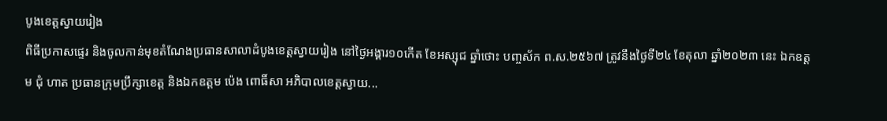បូងខេត្តស្វាយរៀង
ពិធីប្រកាសផ្ទេរ និងចូលកាន់មុខតំណែងប្រធានសាលាដំបូងខេត្តស្វាយរៀង នៅថ្ងៃអង្គារ១០កើត ខែអស្សុជ ឆ្នាំថោះ បញ្ចស័ក ព.ស.២៥៦៧ ត្រូវនឹងថ្ងៃទី២៤ ខែតុលា ឆ្នាំ២០២៣ នេះ ឯកឧត្តម ជុំ ហាត ប្រធានក្រុមប្រឹក្សាខេត្ត និងឯកឧត្តម ប៉េង ពោធិ៍សា អភិបាលខេត្តស្វាយ...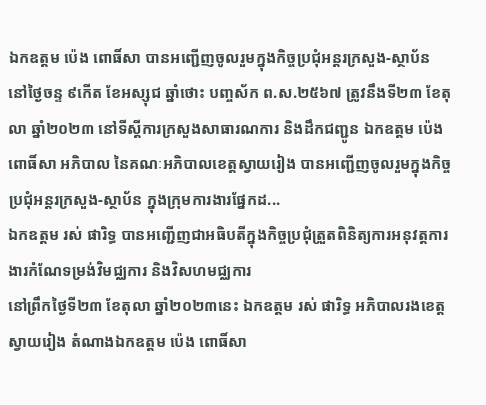ឯកឧត្ដម ប៉េង ពោធិ៍សា បានអញ្ជើញចូលរួមក្នុងកិច្ចប្រជុំអន្តរក្រសួង-ស្ថាប័ន
នៅថ្ងៃចន្ទ ៩កើត ខែអស្សុជ ឆ្នាំថោះ បញ្ចស័ក ព.ស.២៥៦៧ ត្រូវនឹងទី២៣ ខែតុលា ឆ្នាំ២០២៣ នៅទីស្តីការក្រសួងសាធារណការ និងដឹកជញ្ជូន ឯកឧត្ដម ប៉េង ពោធិ៍សា អភិបាល នៃគណៈអភិបាលខេត្តស្វាយរៀង បានអញ្ជើញចូលរួមក្នុងកិច្ចប្រជុំអន្តរក្រសួង-ស្ថាប័ន ក្នុងក្រុមការងារផ្នែកដ...
ឯកឧត្តម រស់ ផារិទ្ធ បានអញ្ជេីញជាអធិបតីក្នុងកិច្ចប្រជុំត្រួតពិនិត្យការអនុវត្តការងារកំណែទម្រង់វិមជ្ឈការ និងវិសហមជ្ឈការ
នៅព្រឹកថ្ងៃទី២៣ ខែតុលា ឆ្នាំ២០២៣នេះ ឯកឧត្តម រស់ ផារិទ្ធ អភិបាលរងខេត្តស្វាយរៀង តំណាងឯកឧត្តម ប៉េង ពោធិ៍សា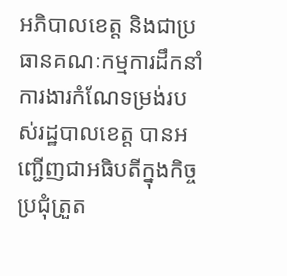អភិបាលខេត្ត និងជាប្រធានគណៈកម្មការដឹកនាំការងារកំណែទម្រង់របស់រដ្ឋបាលខេត្ត បានអញ្ជេីញជាអធិបតីក្នុងកិច្ចប្រជុំត្រួត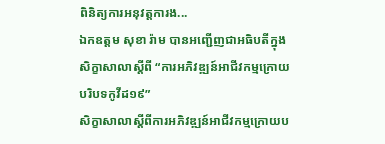ពិនិត្យការអនុវត្តការង...
ឯកឧត្តម សុខា រ៉ាម បានអញ្ជេីញជាអធិបតីក្នុងសិក្ខាសាលាស្ដីពី “ការអភិវឌ្ឍន៍អាជីវកម្មក្រោយបរិបទកូវីដ១៩”
សិក្ខាសាលាស្ដីពីការអភិវឌ្ឍន៍អាជីវកម្មក្រោយប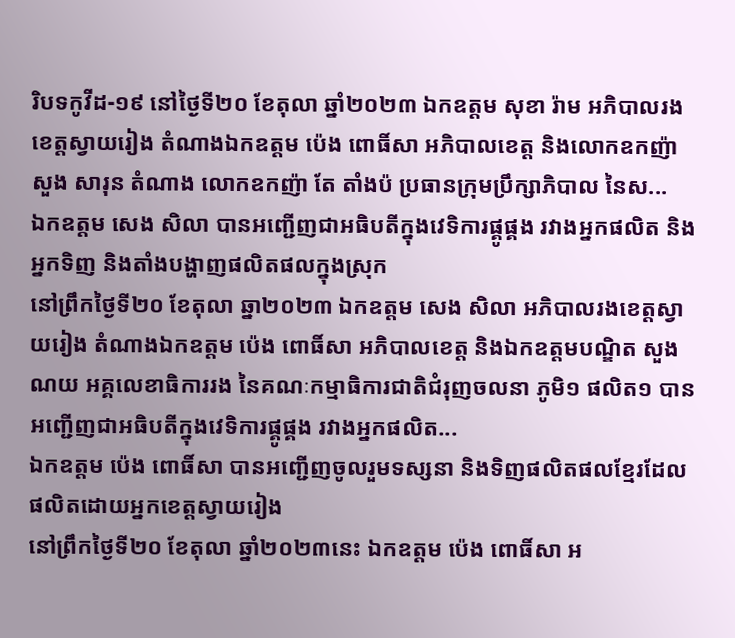រិបទកូវីដ-១៩ នៅថ្ងៃទី២០ ខែតុលា ឆ្នាំ២០២៣ ឯកឧត្តម សុខា រ៉ាម អភិបាលរងខេត្តស្វាយរៀង តំណាងឯកឧត្តម ប៉េង ពោធិ៍សា អភិបាលខេត្ត និងលោកឧកញ៉ា សួង សារុន តំណាង លោកឧកញ៉ា តែ តាំងប៉ ប្រធានក្រុមប្រឹក្សាភិបាល នៃស...
ឯកឧត្តម សេង សិលា បានអញ្ជើញជាអធិបតីក្នុងវេទិការផ្គូផ្គង រវាងអ្នកផលិត និងអ្នកទិញ និងតាំងបង្ហាញផលិតផលក្នុងស្រុក
នៅព្រឹកថ្ងៃទី២០ ខែតុលា ឆ្នា២០២៣ ឯកឧត្តម សេង សិលា អភិបាលរងខេត្តស្វាយរៀង តំណាងឯកឧត្តម ប៉េង ពោធិ៍សា អភិបាលខេត្ត និងឯកឧត្តមបណ្ឌិត សួង ណយ អគ្គលេខាធិការរង នៃគណៈកម្មាធិការជាតិជំរុញចលនា ភូមិ១ ផលិត១ បានអញ្ជើញជាអធិបតីក្នុងវេទិការផ្គូផ្គង រវាងអ្នកផលិត...
ឯកឧត្តម ប៉េង ពោធិ៍សា បានអញ្ជេីញចូលរួមទស្សនា និងទិញផលិតផលខ្មែរដែលផលិតដោយអ្នកខេត្តស្វាយរៀង
នៅព្រឹកថ្ងៃទី២០ ខែតុលា ឆ្នាំ២០២៣នេះ ឯកឧត្តម ប៉េង ពោធិ៍សា អ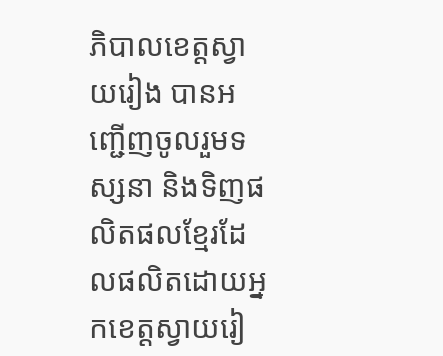ភិបាលខេត្តស្វាយរៀង បានអញ្ជេីញចូលរួមទស្សនា និងទិញផលិតផលខ្មែរដែលផលិតដោយអ្នកខេត្តស្វាយរៀ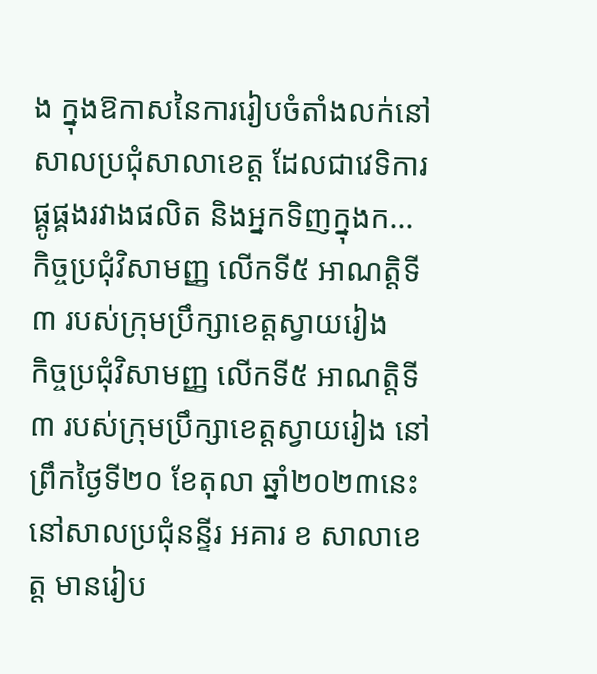ង ក្នុងឱកាសនៃការរៀបចំតាំងលក់នៅសាលប្រជុំសាលាខេត្ត ដែលជាវេទិការផ្គូផ្គងរវាងផលិត និងអ្នកទិញក្នុងក...
កិច្ចប្រជុំវិសាមញ្ញ លើកទី៥ អាណត្តិទី៣ របស់ក្រុមប្រឹក្សាខេត្តស្វាយរៀង
កិច្ចប្រជុំវិសាមញ្ញ លើកទី៥ អាណត្តិទី៣ របស់ក្រុមប្រឹក្សាខេត្តស្វាយរៀង នៅព្រឹកថ្ងៃទី២០ ខែតុលា ឆ្នាំ២០២៣នេះ នៅសាលប្រជុំនន្ទីរ អគារ ខ សាលាខេត្ត មានរៀប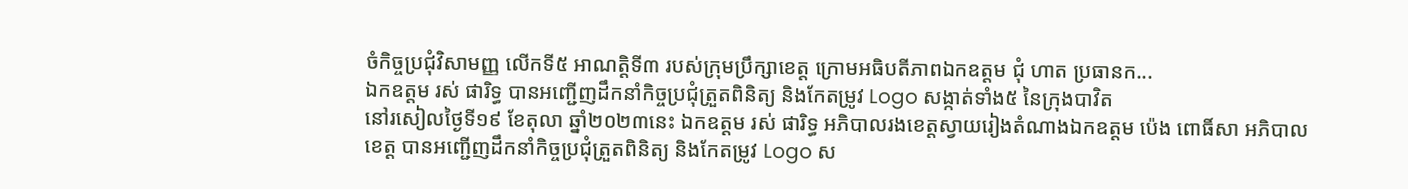ចំកិច្ចប្រជុំវិសាមញ្ញ លើកទី៥ អាណត្តិទី៣ របស់ក្រុមប្រឹក្សាខេត្ត ក្រោមអធិបតីភាពឯកឧត្តម ជុំ ហាត ប្រធានក...
ឯកឧត្តម រស់ ផារិទ្ធ បានអញ្ជើញដឹកនាំកិច្ចប្រជុំត្រួតពិនិត្យ និងកែតម្រូវ Logo សង្កាត់ទាំង៥ នៃក្រុងបាវិត
នៅរសៀលថ្ងៃទី១៩ ខែតុលា ឆ្នាំ២០២៣នេះ ឯកឧត្តម រស់ ផារិទ្ធ អភិបាលរងខេត្តស្វាយរៀងតំណាងឯកឧត្តម ប៉េង ពោធិ៍សា អភិបាលខេត្ត បានអញ្ជើញដឹកនាំកិច្ចប្រជុំត្រួតពិនិត្យ និងកែតម្រូវ Logo ស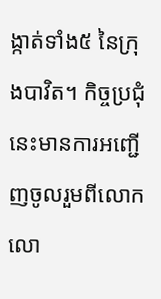ង្កាត់ទាំង៥ នៃក្រុងបាវិត។ កិច្ចប្រជុំនេះមានការអញ្ជើញចូលរួមពីលោក លោ